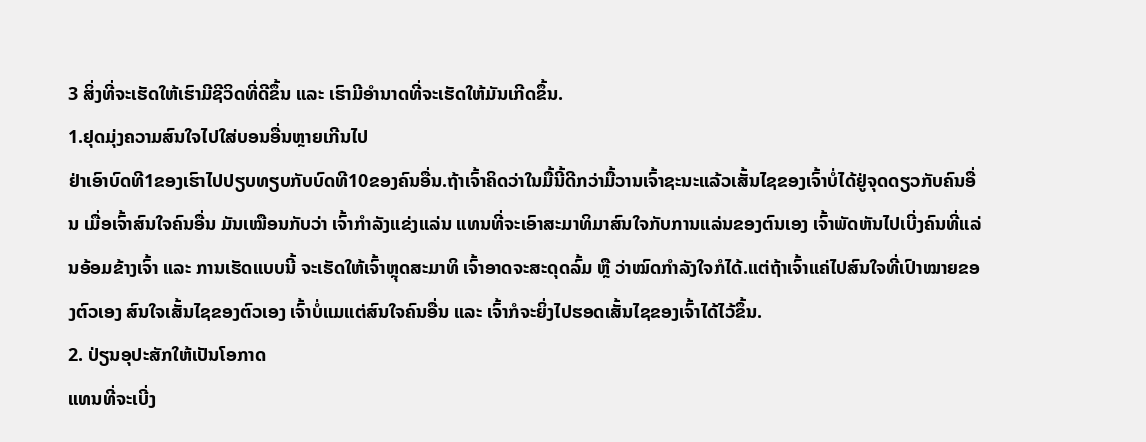3 ສິ່ງທີ່ຈະເຮັດໃຫ້ເຮົາມີຊີວິດທີ່ດີຂຶ້ນ ແລະ ເຮົາມີອໍານາດທີ່ຈະເຮັດໃຫ້ມັນເກີດຂຶ້ນ.
1.ຢຸດມຸ່ງຄວາມສົນໃຈໄປໃສ່ບອນອື່ນຫຼາຍເກີນໄປ
ຢ່າເອົາບົດທີ1ຂອງເຮົາໄປປຽບທຽບກັບບົດທີ10ຂອງຄົນອື່ນ.ຖ້າເຈົ້າຄິດວ່າໃນມື້ນີ້ດີກວ່າມື້ວານເຈົ້າຊະນະແລ້ວເສັ້ນໄຊຂອງເຈົ້າບໍ່ໄດ້ຢູ່ຈຸດດຽວກັບຄົນອື່ນ ເມື່ອເຈົ້າສົນໃຈຄົນອື່ນ ມັນເໝືອນກັບວ່າ ເຈົ້າກຳລັງແຂ່ງແລ່ນ ແທນທີ່ຈະເອົາສະມາທິມາສົນໃຈກັບການແລ່ນຂອງຕົນເອງ ເຈົ້າພັດຫັນໄປເບີ່ງຄົນທີ່ແລ່ນອ້ອມຂ້າງເຈົ້າ ແລະ ການເຮັດແບບນີ້ ຈະເຮັດໃຫ້ເຈົ້າຫຼຸດສະມາທິ ເຈົ້າອາດຈະສະດຸດລົ້ມ ຫຼື ວ່າໝົດກຳລັງໃຈກໍໄດ້.ແຕ່ຖ້າເຈົ້າແຄ່ໄປສົນໃຈທີ່ເປົາໝາຍຂອງຕົວເອງ ສົນໃຈເສັ້ນໄຊຂອງຕົວເອງ ເຈົ້າບໍ່ແມແຕ່ສົນໃຈຄົນອື່ນ ແລະ ເຈົ້າກໍຈະຍິ່ງໄປຮອດເສັ້ນໄຊຂອງເຈົ້າໄດ້ໄວ້ຂຶ້ນ.
2. ປ່ຽນອຸປະສັກໃຫ້ເປັນໂອກາດ
ແທນທີ່ຈະເບີ່ງ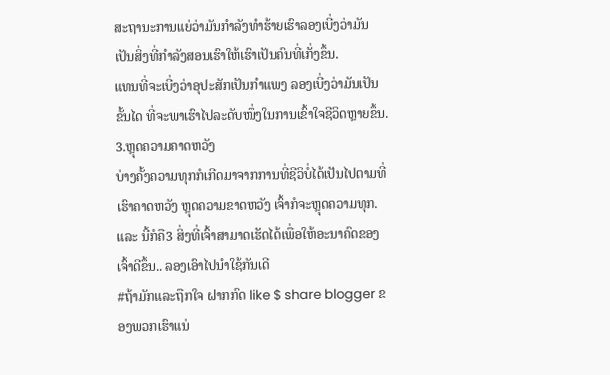ສະຖານະການແຍ່ວ່າມັນກຳລັງທຳຮ້າຍເຮົາລອງເບີ່ງວ່າມັນເປັນສິ່ງທີ່ກຳລັງສອນເຮົາໃຫ້ເຮົາເປັນຄົນທີ່ເກັ່ງຂຶ້ນ.
ແທນທີ່ຈະເບີ່ງວ່າອຸປະສັກເປັນກຳແພງ ລອງເບີ່ງວ່າມັນເປັນຂັ້ນໄດ ທີ່ຈະພາເຮົາໄປລະດັບໜຶ່ງໃນການເຂົ້າໃຈຊີວິດຫຼາຍຂຶ້ນ.
3.ຫຼຸດຄວາມຄາດຫວັງ
ບ່າງຄັ້ງຄວາມທຸກກໍເກີດມາຈາກການທີ່ຊີວິບໍ່ໄດ້ເປັນໄປຕາມທີ່ເຮົາຄາດຫວັງ ຫຼຸດຄວາມຂາດຫວັງ ເຈົ້າກໍຈະຫຼຸດຄວາມທຸກ.
ແລະ ນີ້ກໍຄື3 ສິ່ງທີ່ເຈົ້າສາມາດເຮັດໄດ້ເພື່ອໃຫ້ອະນາຄົດຂອງເຈົ້າດີຂຶ້ນ.. ລອງເອົາໄປນຳໃຊ້ກັນເດີ
#ຖ້າມັກແລະຖືກໃຈ ຝາກກົດ like $ share blogger ຂອງພວກເຮົາແນ່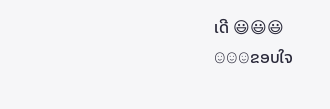ເດີ 😃😃😃
☺☺☺ຂອບໃຈ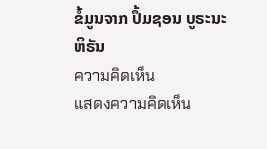ຂໍ້ມູນຈາກ ປຶ້ມຊອນ ບູຣະນະ ຫິຣັນ
ความคิดเห็น
แสดงความคิดเห็น